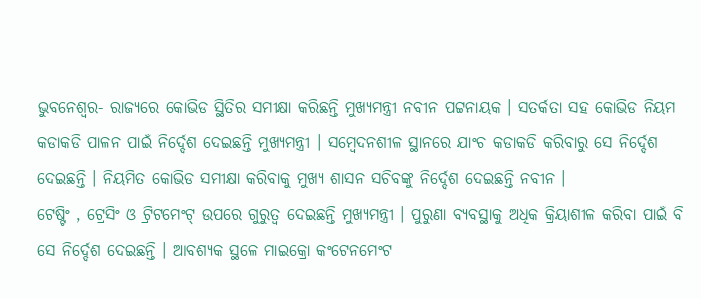ଭୁବନେଶ୍ୱର- ରାଜ୍ୟରେ କୋଭିଡ ସ୍ଥିତିର ସମୀକ୍ଷା କରିଛନ୍ତି ମୁଖ୍ୟମନ୍ତ୍ରୀ ନବୀନ ପଟ୍ଟନାୟକ । ସତର୍କତା ସହ କୋଭିଡ ନିୟମ କଡାକଡି ପାଳନ ପାଇଁ ନିର୍ଦ୍ଦେଶ ଦେଇଛନ୍ତି ମୁଖ୍ୟମନ୍ତ୍ରୀ । ସମ୍ବେଦନଶୀଳ ସ୍ଥାନରେ ଯାଂଚ କଡାକଡି କରିବାରୁ ସେ ନିର୍ଦ୍ଦେଶ ଦେଇଛନ୍ତି । ନିୟମିତ କୋଭିଡ ସମୀକ୍ଷା କରିବାକୁ ମୁଖ୍ୟ ଶାସନ ସଚିବଙ୍କୁ ନିର୍ଦ୍ଦେଶ ଦେଇଛନ୍ତି ନବୀନ ।
ଟେଷ୍ଟିଂ , ଟ୍ରେସିଂ ଓ ଟ୍ରିଟମେଂଟ୍ ଉପରେ ଗୁରୁତ୍ୱ ଦେଇଛନ୍ତି ମୁଖ୍ୟମନ୍ତ୍ରୀ । ପୁରୁଣା ବ୍ୟବସ୍ଥାକୁ ଅଧିକ କ୍ରିୟାଶୀଳ କରିବା ପାଇଁ ବି ସେ ନିର୍ଦ୍ଦେଶ ଦେଇଛନ୍ତି । ଆବଶ୍ୟକ ସ୍ଥଳେ ମାଇକ୍ରୋ କଂଟେନମେଂଟ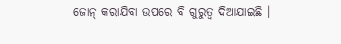ଜୋନ୍ କରାଯିବା ଉପରେ ବି ଗୁରୁତ୍ୱ ଦିଆଯାଇଛି ।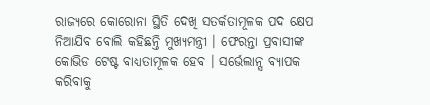ରାଜ୍ୟରେ କୋରୋନା ସ୍ଥିତି ଦେଖି ସତର୍କତାମୂଳକ ପଦ କ୍ଷେପ ନିଆଯିବ ବୋଲି କହିଛନ୍ତି ମୁଖ୍ୟମନ୍ତ୍ରୀ । ଫେରନ୍ତା ପ୍ରବାସୀଙ୍କ କୋଭିଡ ଟେଷ୍ଟ ବାଧ୍ୟତାମୂଳକ ହେବ । ସର୍ଭେଲାନ୍ସ ବ୍ୟାପକ କରିବାକୁ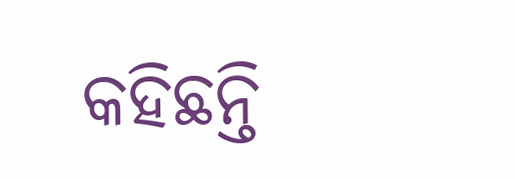କହିଛନ୍ତି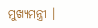ମୁଖ୍ୟମନ୍ତ୍ରୀ ।